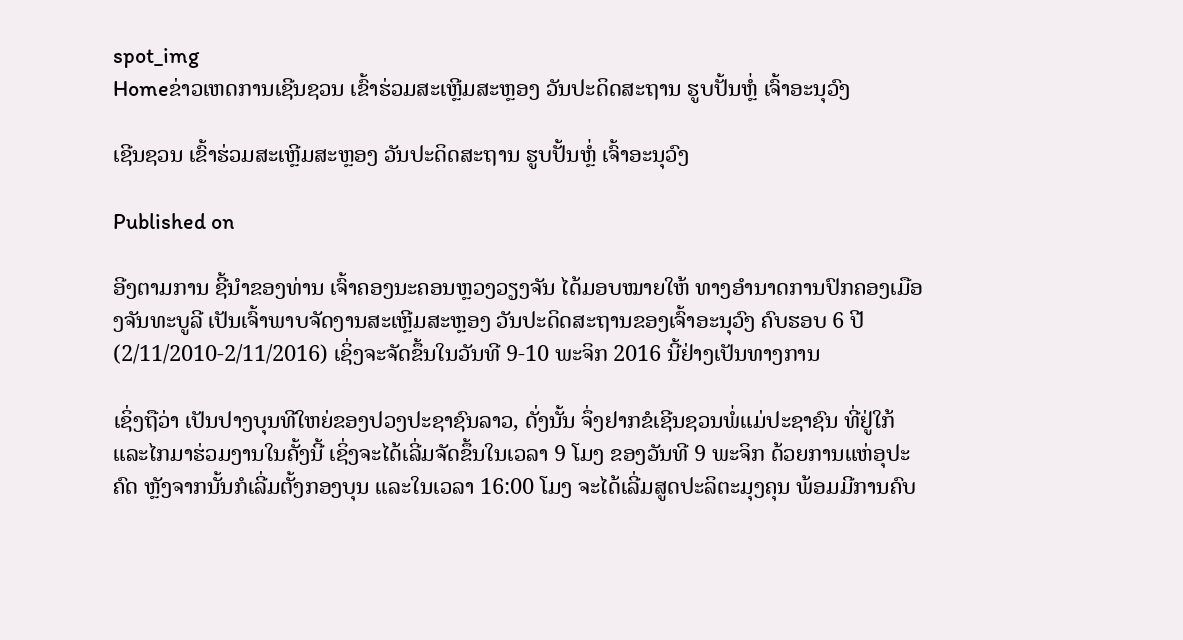spot_img
Homeຂ່າວເຫດການເຊີນຊວນ ເຂົ້າຮ່ວມສະເຫຼີມສະຫຼອງ ວັນປະດິດສະຖານ ຮູບປັ້ນຫຼໍ່ ເຈົ້າອະນຸວົງ

ເຊີນຊວນ ເຂົ້າຮ່ວມສະເຫຼີມສະຫຼອງ ວັນປະດິດສະຖານ ຮູບປັ້ນຫຼໍ່ ເຈົ້າອະນຸວົງ

Published on

ອີງຕາມການ ຊີ້ນຳຂອງທ່ານ ເຈົ້າຄອງນະຄອນຫຼວງວຽງຈັນ ໄດ້ມອບໝາຍໃຫ້ ທາງອຳນາດການປົກຄອງເມືອງຈັນທະບູລີ ເປັນເຈົ້າພາບຈັດງານສະເຫຼີມສະຫຼອງ ວັນປະດິດສະຖານຂອງເຈົ້າອະນຸວົງ ຄົບຮອບ 6 ປີ (2/11/2010-2/11/2016) ເຊິ່ງຈະຈັດຂຶ້ນໃນວັນທີ 9-10 ພະຈິກ 2016 ນີ້ຢ່າງເປັນທາງການ

ເຊິ່ງຖືວ່າ ເປັນປາງບຸນທີໃຫຍ່ຂອງປວງປະຊາຊົນລາວ, ດັ່ງນັ້ນ ຈຶ່ງຢາກຂໍເຊີນຊວນພໍ່ແມ່ປະຊາຊົນ ທີ່ຢູ່ໃກ້ ແລະໄກມາຮ່ວມງານໃນຄັ້ງນີ້ ເຊິ່ງຈະໄດ້ເລີ່ມຈັດຂຶ້ນໃນເວລາ 9 ໂມງ ຂອງວັນທີ 9 ພະຈິກ ດ້ວຍການແຫ່ອຸປະຄົດ ຫຼັງຈາກນັ້ນກໍເລີ່ມຕັ້ງກອງບຸນ ແລະໃນເວລາ 16:00 ໂມງ ຈະໄດ້ເລີ່ມສູດປະລິຕະມຸງຄຸນ ພ້ອມມີການຄົບ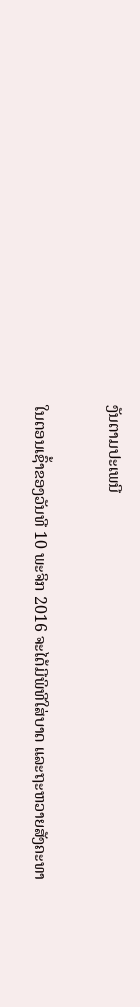ງັນຕາມປະເພນີ

ໃນຕອນເຊົ້າຂອງວັນທີ 10 ພະຈິກ 2016 ຈະໄດ້ມີພິທີໃສ່ບາດ ແລະຖະຫວາຍສັງຄະທາ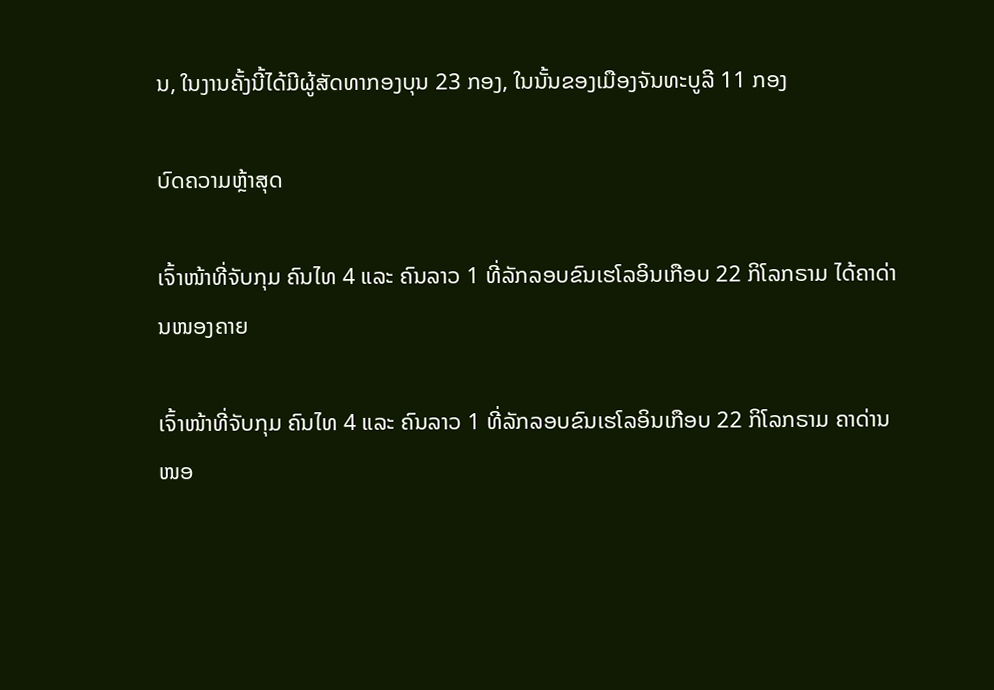ນ, ໃນງານຄັ້ງນີ້ໄດ້ມີຜູ້ສັດທາກອງບຸນ 23 ກອງ, ໃນນັ້ນຂອງເມືອງຈັນທະບູລີ 11 ກອງ

ບົດຄວາມຫຼ້າສຸດ

ເຈົ້າໜ້າທີ່ຈັບກຸມ ຄົນໄທ 4 ແລະ ຄົນລາວ 1 ທີ່ລັກລອບຂົນເຮໂລອິນເກືອບ 22 ກິໂລກຣາມ ໄດ້ຄາດ່ານໜອງຄາຍ

ເຈົ້າໜ້າທີ່ຈັບກຸມ ຄົນໄທ 4 ແລະ ຄົນລາວ 1 ທີ່ລັກລອບຂົນເຮໂລອິນເກືອບ 22 ກິໂລກຣາມ ຄາດ່ານໜອ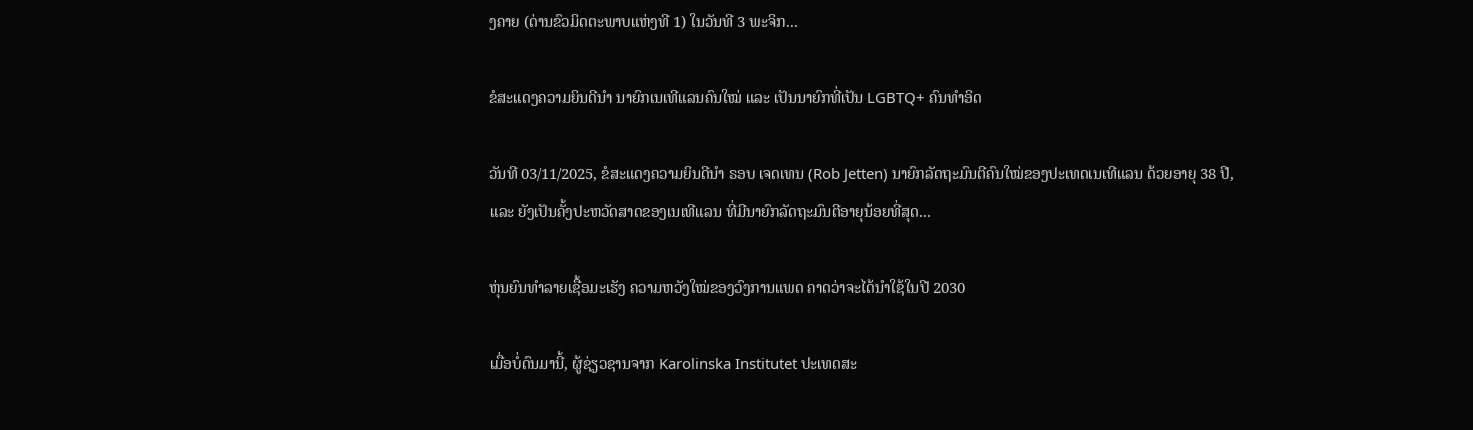ງຄາຍ (ດ່ານຂົວມິດຕະພາບແຫ່ງທີ 1) ໃນວັນທີ 3 ພະຈິກ...

ຂໍສະແດງຄວາມຍິນດີນຳ ນາຍົກເນເທີແລນຄົນໃໝ່ ແລະ ເປັນນາຍົກທີ່ເປັນ LGBTQ+ ຄົນທຳອິດ

ວັນທີ 03/11/2025, ຂໍສະແດງຄວາມຍິນດີນຳ ຣອບ ເຈດເທນ (Rob Jetten) ນາຍົກລັດຖະມົນຕີຄົນໃໝ່ຂອງປະເທດເນເທີແລນ ດ້ວຍອາຍຸ 38 ປີ, ແລະ ຍັງເປັນຄັ້ງປະຫວັດສາດຂອງເນເທີແລນ ທີ່ມີນາຍົກລັດຖະມົນຕີອາຍຸນ້ອຍທີ່ສຸດ...

ຫຸ່ນຍົນທຳລາຍເຊື້ອມະເຮັງ ຄວາມຫວັງໃໝ່ຂອງວົງການແພດ ຄາດວ່າຈະໄດ້ນໍາໃຊ້ໃນປີ 2030

ເມື່ອບໍ່ດົນມານີ້, ຜູ້ຊ່ຽວຊານຈາກ Karolinska Institutet ປະເທດສະ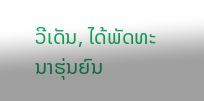ວີເດັນ, ໄດ້ພັດທະນາຮຸ່ນຍົນ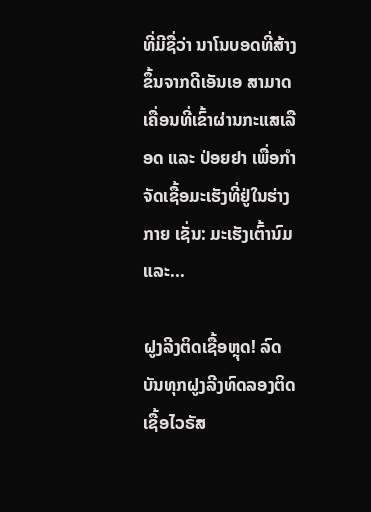ທີ່ມີຊື່ວ່າ ນາໂນບອດທີ່ສ້າງຂຶ້ນຈາກດີເອັນເອ ສາມາດເຄື່ອນທີ່ເຂົ້າຜ່ານກະແສເລືອດ ແລະ ປ່ອຍຢາ ເພື່ອກຳຈັດເຊື້ອມະເຮັງທີ່ຢູ່ໃນຮ່າງກາຍ ເຊັ່ນ: ມະເຮັງເຕົ້ານົມ ແລະ...

ຝູງລີງຕິດເຊື້ອຫຼຸດ! ລົດບັນທຸກຝູງລີງທົດລອງຕິດເຊື້ອໄວຣັສ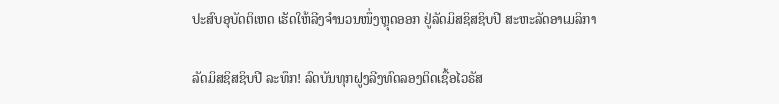ປະສົບອຸບັດຕິເຫດ ເຮັດໃຫ້ລີງຈຳນວນໜຶ່ງຫຼຸດອອກ ຢູ່ລັດມິສຊິສຊິບປີ ສະຫະລັດອາເມລິກາ

ລັດມິສຊິສຊິບປີ ລະທຶກ! ລົດບັນທຸກຝູງລີງທົດລອງຕິດເຊື້ອໄວຣັສ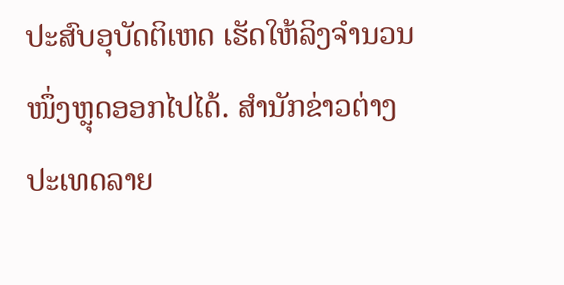ປະສົບອຸບັດຕິເຫດ ເຮັດໃຫ້ລິງຈຳນວນໜຶ່ງຫຼຸດອອກໄປໄດ້. ສຳນັກຂ່າວຕ່າງປະເທດລາຍ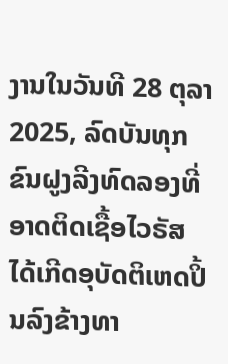ງານໃນວັນທີ 28 ຕຸລາ 2025, ລົດບັນທຸກຂົນຝູງລີງທົດລອງທີ່ອາດຕິດເຊື້ອໄວຣັສ ໄດ້ເກີດອຸບັດຕິເຫດປິ້ນລົງຂ້າງທາ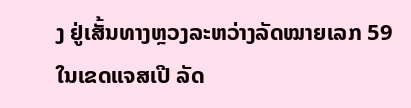ງ ຢູ່ເສັ້ນທາງຫຼວງລະຫວ່າງລັດໝາຍເລກ 59 ໃນເຂດແຈສເປີ ລັດ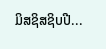ມິສຊິສຊິບປີ...